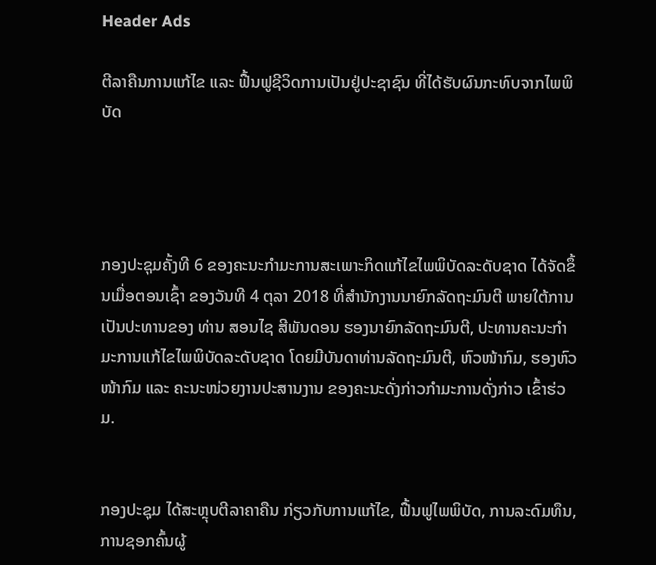Header Ads

ຕີລາຄືນການແກ້ໄຂ ແລະ ຟື້ນຟູຊີວິດການເປັນຢູ່ປະຊາຊົນ ທີ່ໄດ້ຮັບຜົນກະທົບຈາກໄພພິບັດ




ກອງປະຊຸມຄັ້ງທີ 6 ຂອງຄະນະກຳມະການສະເພາະກິດແກ້ໄຂໄພພິບັດລະດັບຊາດ ໄດ້ຈັດຂຶ້ນເມື່ອຕອນເຊົ້າ ຂອງວັນທີ 4 ຕຸລາ 2018 ທີ່ສຳນັກງານນາຍົກລັດຖະມົນຕີ ພາຍໃຕ້ການເປັນປະທານຂອງ ທ່ານ ສອນໄຊ ສີພັນດອນ ຮອງນາຍົກລັດຖະມົນຕີ, ປະທານຄະນະກໍາມະການແກ້ໄຂໄພພິບັດລະດັບຊາດ ໂດຍມີບັນດາທ່ານລັດຖະມົນຕີ, ຫົວໜ້າກົມ, ຮອງຫົວໜ້າກົມ ແລະ ຄະນະໜ່ວຍງານປະສານງານ ຂອງຄະນະດັ່ງກ່າວກຳມະການດັ່ງກ່າວ ເຂົ້າຮ່ວມ.


ກອງປະຊຸມ ໄດ້ສະຫຼຸບຕີລາຄາຄືນ ກ່ຽວກັບການແກ້ໄຂ, ຟື້ນຟູໄພພິບັດ, ການລະດົມທຶນ, ການຊອກຄົ້ນຜູ້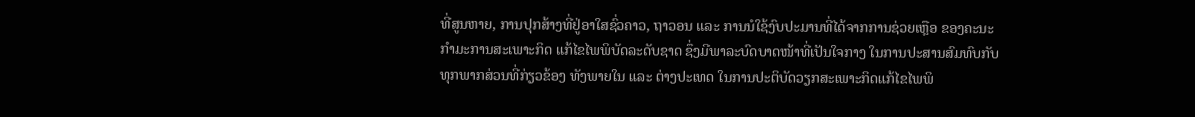ທີ່ສູນຫາຍ, ການປຸກສ້າງທີ່ຢູ່ອາໃສຊົ່ວຄາວ, ຖາວອນ ແລະ ການນໍໃຊ້ງົບປະມານທີ່ໄດ້ຈາກການຊ່ວຍເຫຼືອ ຂອງຄະນະກຳມະການສະເພາະກິດ ແກ້ໄຂໄພພິບັດລະດັບຊາດ ຊຶ່ງມີພາລະບົດບາດໜ້າທີ່ເປັນໃຈກາງ ໃນການປະສານສົມທົບກັບທຸກພາກສ່ວນທີ່ກ່ຽວຂ້ອງ ທັງພາຍໃນ ແລະ ຕ່າງປະເທດ ໃນການປະຕິບັດວຽກສະເພາະກິດແກ້ໄຂໄພພິ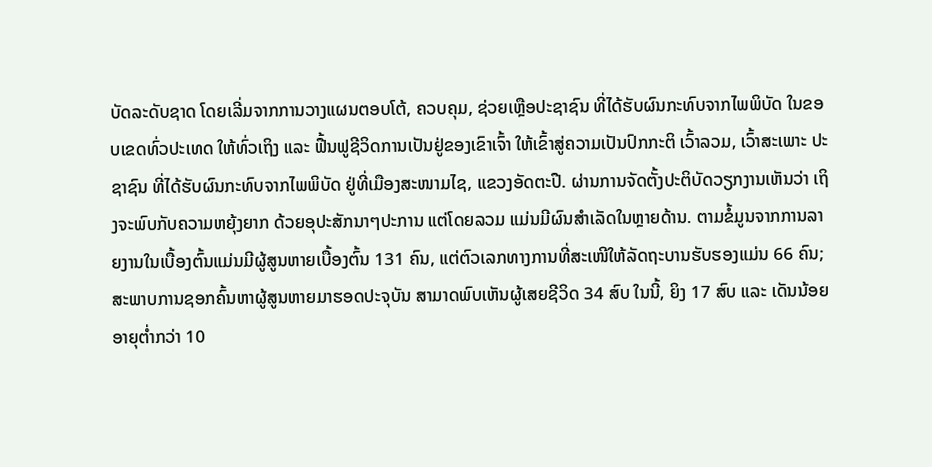ບັດລະດັບຊາດ ໂດຍເລີ່ມຈາກການວາງແຜນຕອບໂຕ້, ຄວບຄຸມ, ຊ່ວຍເຫຼືອປະຊາຊົນ ທີ່ໄດ້ຮັບຜົນກະທົບຈາກໄພພິບັດ ໃນຂອບເຂດທົ່ວປະເທດ ໃຫ້ທົ່ວເຖິງ ແລະ ຟື້ນຟູຊີວິດການເປັນຢູ່ຂອງເຂົາເຈົ້າ ໃຫ້ເຂົ້າສູ່ຄວາມເປັນປົກກະຕິ ເວົ້າລວມ, ເວົ້າສະເພາະ ປະຊາຊົນ ທີ່ໄດ້ຮັບຜົນກະທົບຈາກໄພພິບັດ ຢູ່ທີ່ເມືອງສະໜາມໄຊ, ແຂວງອັດຕະປື. ຜ່ານການຈັດຕັ້ງປະຕິບັດວຽກງານເຫັນວ່າ ເຖິງຈະພົບກັບຄວາມຫຍຸ້ງຍາກ ດ້ວຍອຸປະສັກນາໆປະການ ແຕ່ໂດຍລວມ ແມ່ນມີຜົນສຳເລັດໃນຫຼາຍດ້ານ. ຕາມຂໍ້ມູນຈາກການລາຍງານໃນເບື້ອງຕົ້ນແມ່ນມີຜູ້ສູນຫາຍເບື້ອງຕົ້ນ 131 ຄົນ, ແຕ່ຕົວເລກທາງການທີ່ສະເໜີໃຫ້ລັດຖະບານຮັບຮອງແມ່ນ 66 ຄົນ; ສະພາບການຊອກຄົ້ນຫາຜູ້ສູນຫາຍມາຮອດປະຈຸບັນ ສາມາດພົບເຫັນຜູ້ເສຍຊີວິດ 34 ສົບ ໃນນີ້, ຍິງ 17 ສົບ ແລະ ເດັນນ້ອຍອາຍຸຕໍ່າກວ່າ 10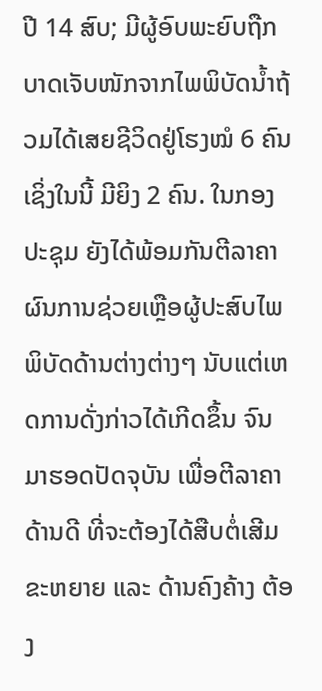ປີ 14 ສົບ; ມີຜູ້ອົບພະຍົບຖືກບາດເຈັບໜັກຈາກໄພພິບັດນໍ້າຖ້ວມໄດ້ເສຍຊີວິດຢູ່ໂຮງໝໍ 6 ຄົນ ເຊິ່ງໃນນີ້ ມີຍິງ 2 ຄົນ. ໃນກອງປະຊຸມ ຍັງໄດ້ພ້ອມກັນຕີລາຄາ ຜົນການຊ່ວຍເຫຼືອຜູ້ປະສົບໄພພິບັດດ້ານຕ່າງຕ່າງໆ ນັບແຕ່ເຫດການດັ່ງກ່າວໄດ້ເກີດຂຶ້ນ ຈົນມາຮອດປັດຈຸບັນ ເພື່ອຕີລາຄາດ້ານດີ ທີ່ຈະຕ້ອງໄດ້ສືບຕໍ່ເສີມຂະຫຍາຍ ແລະ ດ້ານຄົງຄ້າງ ຕ້ອງ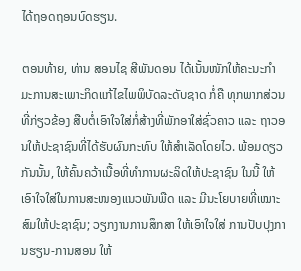ໄດ້ຖອດຖອນບົດຮຽນ.

ຕອນທ້າຍ, ທ່ານ ສອນໄຊ ສີພັນດອນ ໄດ້ເນັ້ນໜັກໃຫ້ຄະນະກຳມະການສະເພາະກິດແກ້ໄຂໄພພິບັດລະດັບຊາດ ກໍ່ຄື ທຸກພາກສ່ວນທີ່ກ່ຽວຂ້ອງ ສືບຕໍ່ເອົາໃຈໃສ່ກໍ່ສ້າງທີ່ພັກອາໃສ່ຊົ່ວຄາວ ແລະ ຖາວອນໃຫ້ປະຊາຊົນທີ່ໄດ້ຮັບຜົນກະທົບ ໃຫ້ສໍາເລັດໂດຍໄວ. ພ້ອມດຽວກັນນັ້ນ, ໃຫ້ຄົ້ນຄວ້າເນື້ອທີ່ທໍາການຜະລິດໃຫ້ປະຊາຊົນ ໃນນີ້ ໃຫ້ເອົາໃຈໃສ່ໃນການສະໜອງແນວພັນພືດ ແລະ ມີນະໂຍບາຍທີ່ເໝາະສົມໃຫ້ປະຊາຊົນ; ວຽກງານການສຶກສາ ໃຫ້ເອົາໃຈໃສ່ ການປັບປຸງການຮຽນ-ການສອນ ໃຫ້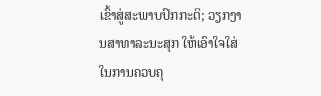ເຂົ້າສູ່ສະພາບປົກກະຕິ; ວຽກງານສາທາລະນະສຸກ ໃຫ້ເອົາໃຈໃສ່ໃນການຄວບຄຸ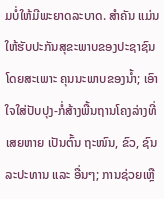ມບໍ່ໃຫ້ມີພະຍາດລະບາດ. ສຳຄັນ ແມ່ນໃຫ້ຮັບປະກັນສຸຂະພາບຂອງປະຊາຊົນ ໂດຍສະເພາະ ຄຸນນະພາບຂອງນໍ້າ; ເອົາໃຈໃສ່ປັບປຸງ-ກໍ່ສ້າງພື້ນຖານໂຄງລ່າງທີ່ເສຍຫາຍ ເປັນຕົ້ນ ຖະໜົນ, ຂົວ, ຊົນລະປະທານ ແລະ ອື່ນໆ; ການຊ່ວຍເຫຼື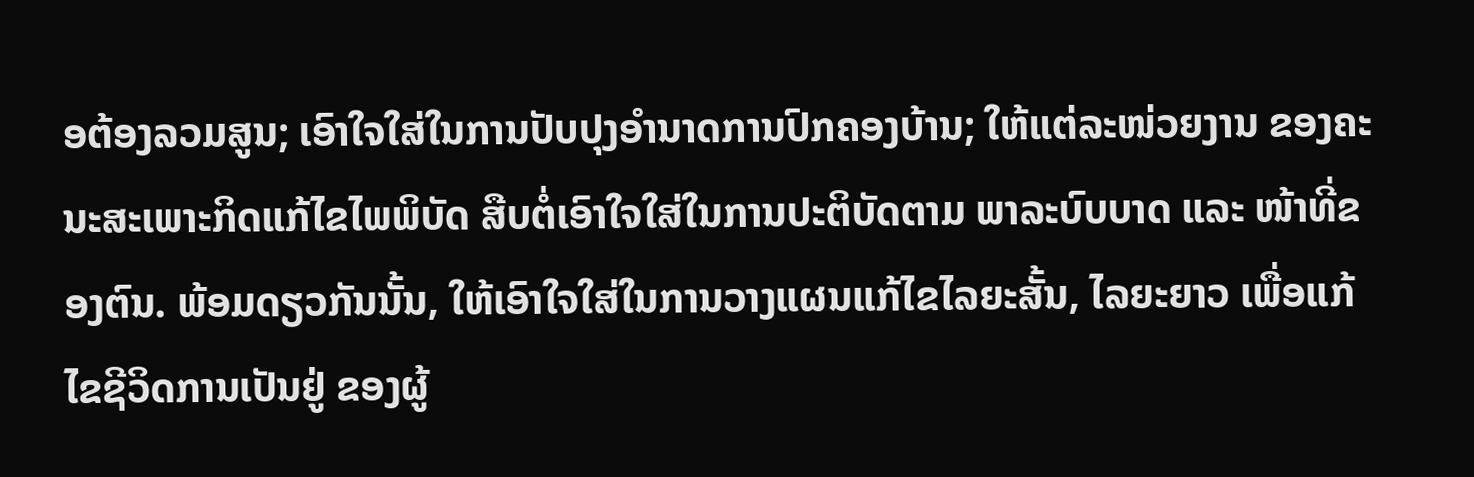ອຕ້ອງລວມສູນ; ເອົາໃຈໃສ່ໃນການປັບປຸງອໍານາດການປົກຄອງບ້ານ; ໃຫ້ແຕ່ລະໜ່ວຍງານ ຂອງຄະນະສະເພາະກິດແກ້ໄຂໄພພິບັດ ສືບຕໍ່ເອົາໃຈໃສ່ໃນການປະຕິບັດຕາມ ພາລະບົບບາດ ແລະ ໜ້າທີ່ຂອງຕົນ. ພ້ອມດຽວກັນນັ້ນ, ໃຫ້ເອົາໃຈໃສ່ໃນການວາງແຜນແກ້ໄຂໄລຍະສັ້ນ, ໄລຍະຍາວ ເພື່ອແກ້ໄຂຊີວິດການເປັນຢູ່ ຂອງຜູ້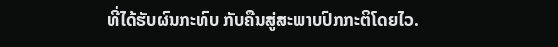ທີ່ໄດ້ຮັບຜົນກະທົບ ກັບຄືນສູ່ສະພາບປົກກະຕິໂດຍໄວ.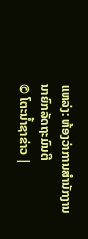ແຫລ່ງ: ຫ້ອງວ່າການສໍານັກງານນາຍົກລັດຖະມົນຕີ
© ໂຕະນໍ້າຊາຂ່າວ |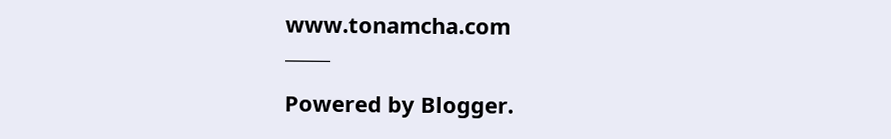www.tonamcha.com
_____

Powered by Blogger.